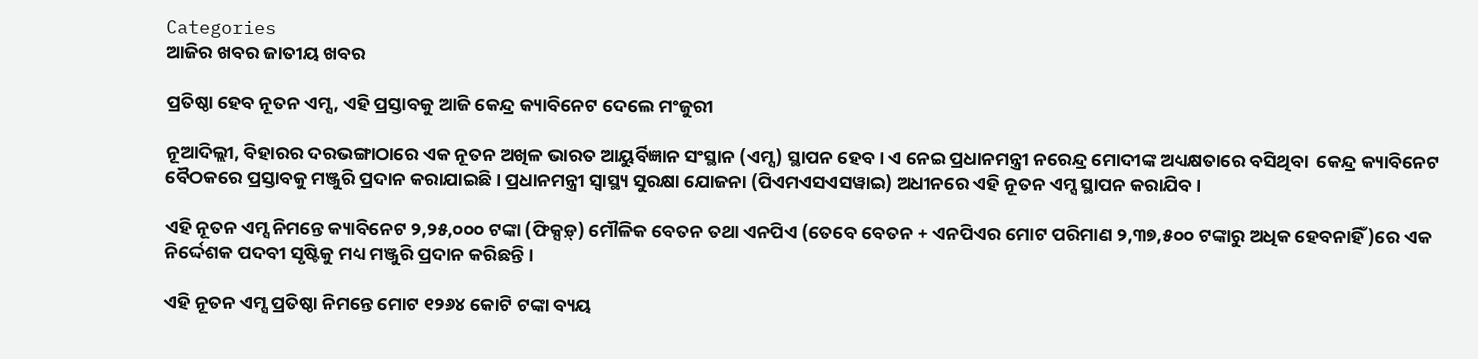Categories
ଆଜିର ଖବର ଜାତୀୟ ଖବର

ପ୍ରତିଷ୍ଠା ହେବ ନୂତନ ଏମ୍ସ, ଏହି ପ୍ରସ୍ତାବକୁ ଆଜି କେନ୍ଦ୍ର କ୍ୟାବିନେଟ ଦେଲେ ମଂଜୁରୀ

ନୂଆଦିଲ୍ଲୀ, ବିହାରର ଦରଭଙ୍ଗାଠାରେ ଏକ ନୂତନ ଅଖିଳ ଭାରତ ଆୟୁର୍ବିଜ୍ଞାନ ସଂସ୍ଥାନ (ଏମ୍ସ) ସ୍ଥାପନ ହେବ। ଏ ନେଇ ପ୍ରଧାନମନ୍ତ୍ରୀ ନରେନ୍ଦ୍ର ମୋଦୀଙ୍କ ଅଧ୍ୟକ୍ଷତାରେ ବସିଥିବା  କେନ୍ଦ୍ର କ୍ୟାବିନେଟ ବୈଠକରେ ପ୍ରସ୍ତାବକୁ ମଞ୍ଜୁରି ପ୍ରଦାନ କରାଯାଇଛି । ପ୍ରଧାନମନ୍ତ୍ରୀ ସ୍ୱାସ୍ଥ୍ୟ ସୁରକ୍ଷା ଯୋଜନା (ପିଏମଏସଏସୱାଇ) ଅଧୀନରେ ଏହି ନୂତନ ଏମ୍ସ ସ୍ଥାପନ କରାଯିବ ।

ଏହି ନୂତନ ଏମ୍ସ ନିମନ୍ତେ କ୍ୟାବିନେଟ ୨,୨୫,୦୦୦ ଟଙ୍କା (ଫିକ୍ସଡ଼୍) ମୌଳିକ ବେତନ ତଥା ଏନପିଏ (ତେବେ ବେତନ + ଏନପିଏର ମୋଟ ପରିମାଣ ୨,୩୭,୫୦୦ ଟଙ୍କାରୁ ଅଧିକ ହେବନାହିଁ)ରେ ଏକ ନିର୍ଦ୍ଦେଶକ ପଦବୀ ସୃଷ୍ଟିକୁ ମଧ୍ୟ ମଞ୍ଜୁରି ପ୍ରଦାନ କରିଛନ୍ତି ।

ଏହି ନୂତନ ଏମ୍ସ ପ୍ରତିଷ୍ଠା ନିମନ୍ତେ ମୋଟ ୧୨୬୪ କୋଟି ଟଙ୍କା ବ୍ୟୟ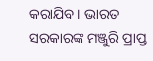କରାଯିବ । ଭାରତ ସରକାରଙ୍କ ମଞ୍ଜୁରି ପ୍ରାପ୍ତ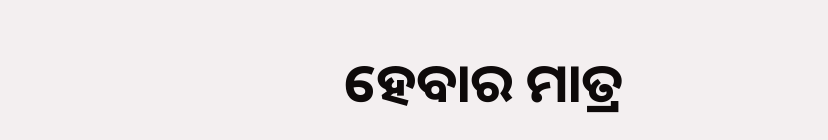ହେବାର ମାତ୍ର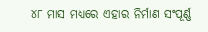୪୮ ମାସ ମଧ୍ୟରେ ଏହାର ନିର୍ମାଣ ସଂପୂର୍ଣ୍ଣ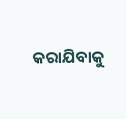କରାଯିବାକୁ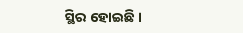ସ୍ଥିର ହୋଇଛି ।